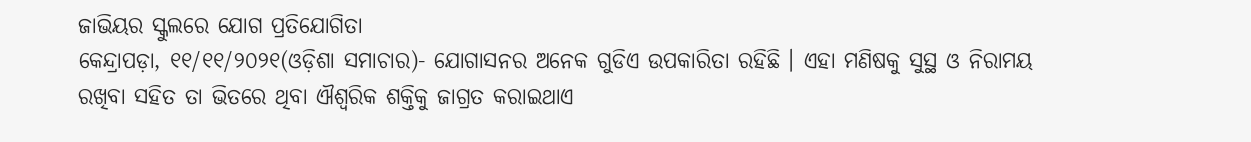ଜାଭିୟର ସ୍କୁଲରେ ଯୋଗ ପ୍ରତିଯୋଗିତା
କେନ୍ଦ୍ରାପଡ଼ା, ୧୧/୧୧/୨୦୨୧(ଓଡ଼ିଶା ସମାଚାର)- ଯୋଗାସନର ଅନେକ ଗୁଡିଏ ଉପକାରିତା ରହିଛି । ଏହା ମଣିଷକୁ ସୁସ୍ଥ ଓ ନିରାମୟ ରଖିବା ସହିତ ତା ଭିତରେ ଥିବା ଐଶ୍ୱରିକ ଶକ୍ତିକୁ ଜାଗ୍ରତ କରାଇଥାଏ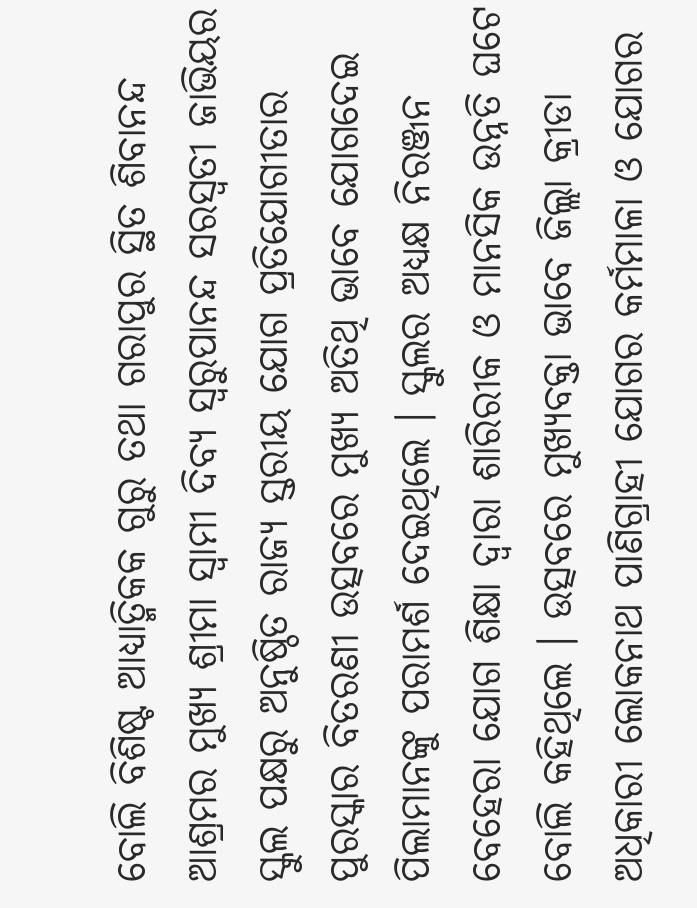ବୋଲି ବିଶିଷ୍ଟ ଆଧ୍ୟାତ୍ମିକକ ଗୁରୁ ତଥା ଗରାପୁର ସ୍ଥିତ ଶିବାନନ୍ଦ ଆଶ୍ରମର ମୁଖ୍ୟ ଶ୍ରୀମା ସ୍ୱାମୀ ଦିବ୍ୟ ସ୍ୱରୁପାନନ୍ଦ ସରସ୍ୱତୀ ଜାଭିୟର ସ୍କୁଲ ପକ୍ଷରୁ ଅନୁଷ୍ଠିତ ରାଜ୍ୟ ସ୍ତରୀୟ ଯୋଗ ପ୍ରତିଯୋଗୀତାର ପୁରସ୍କାର ବିତରଣୀ ଉତ୍ସବରେ ମୁଖ୍ୟ ଅତିଥି ଭାବେ ଯୋଗଦେଇ ପିଲାମାନଙ୍କୁ ପରାମର୍ଶ ଦେଇଥିଲେ । ସ୍କୁଲର ଅଧ୍ୟକ୍ଷ ନିରଞ୍ଜନ ବେହେରା ଯୋଗ ଶିକ୍ଷା ଦ୍ୱାରା ଶାରିରୀକ ଓ ମାନସିକ ଉନ୍ନତି ଘଟେ ବୋଲି କହିଥିଲେ । ଉତ୍ସବରେ ମୁଖ୍ୟବକ୍ତା ଭାବେ ଜିଲ୍ଲା କ୍ରୀଡା ଅଧିକାରୀ ଲୋକନାଥ ପାଣିଗ୍ରାହୀ ଯୋଗର କର୍ମମାଳା ଓ ଯୋଗର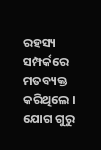ରହସ୍ୟ ସମ୍ପର୍କରେ ମତବ୍ୟକ୍ତ କରିଥିଲେ । ଯୋଗ ଗୁରୁ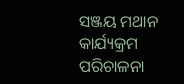ସଞ୍ଜୟ ମଥାନ କାର୍ଯ୍ୟକ୍ରମ ପରିଚାଳନା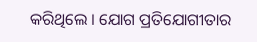କରିଥିଲେ । ଯୋଗ ପ୍ରତିଯୋଗୀତାର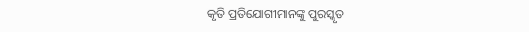କୃତି ପ୍ରତିଯୋଗୀମାନଙ୍କୁ ପୁରସ୍କୃତ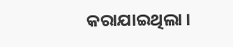କରାଯାଇଥିଲା ।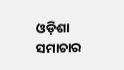ଓଡ଼ିଶା ସମାଚାର